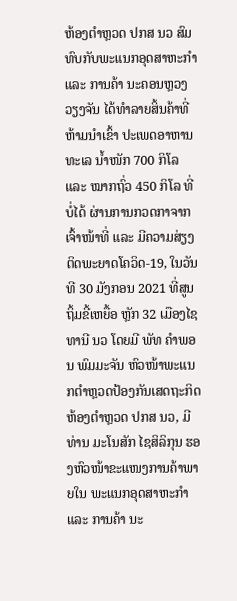ຫ້ອງຕຳຫຼວດ ປກສ ນວ ສົມທົບກັບພະແນກອຸດສາຫະກໍາ ແລະ ການຄ້າ ນະຄອນຫຼວງວຽງຈັນ ໄດ້ທຳລາຍສິ້ນຄ້າທີ່ຫ້າມນຳເຂົ້າ ປະເພດອາຫານທະເລ ນໍ້າໜັກ 700 ກິໂລ ແລະ ໝາກຖົ່ວ 450 ກິໂລ ທີ່ບໍ່ໄດ້ ຜ່ານການກວດກາຈາກເຈົ້າໜ້າທີ່ ແລະ ມີຄວາມສ່ຽງຕິດພະຍາດໂຄວິດ-19, ໃນວັນທີ 30 ມັງກອນ 2021 ທີ່ສູນຖິ້ມຂີ້ເຫຍື້ອ ຫຼັກ 32 ເມືອງໄຊທານີ ນວ ໂດຍມີ ພັທ ຄໍາພອນ ພົມມະຈັນ ຫົວໜ້າພະແນກຕໍາຫຼວດປ້ອງກັນເສດຖະກິດ ຫ້ອງຕໍາຫຼວດ ປກສ ນວ, ມີທ່ານ ມະໂນສັກ ໄຊສິລິກຸນ ຮອງຫົວໜ້າຂະແໜງການຄ້າພາຍໃນ ພະແນກອຸດສາຫະກໍາ ແລະ ການຄ້າ ນະ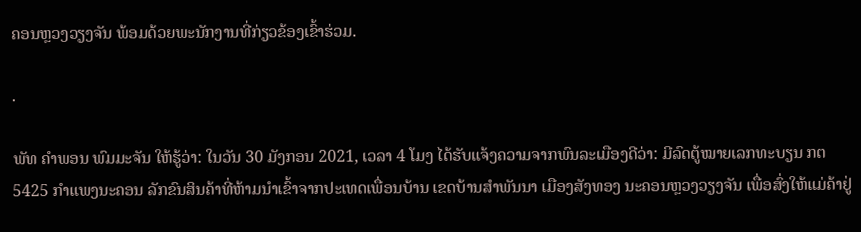ຄອນຫຼວງວຽງຈັນ ພ້ອມດ້ວຍພະນັກງານທີ່ກ່ຽວຂ້ອງເຂົ້າຮ່ວມ.

.

ພັທ ຄໍາພອນ ພົມມະຈັນ ໃຫ້ຮູ້ວ່າ: ໃນວັນ 30 ມັງກອນ 2021, ເວລາ 4 ໂມງ ໄດ້ຮັບແຈ້ງຄວາມຈາກພົນລະເມືອງດີວ່າ: ມີລົດຕູ້ໝາຍເລກທະບຽນ ກຕ 5425 ກຳແພງນະຄອນ ລັກຂົນສິນຄ້າທີ່ຫ້າມນໍາເຂົ້າຈາກປະເທດເພື່ອນບ້ານ ເຂດບ້ານສໍາພັນນາ ເມືອງສັງທອງ ນະຄອນຫຼວງວຽງຈັນ ເພື່ອສົ່ງໃຫ້ແມ່ຄ້າຢູ່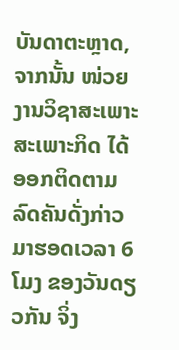ບັນດາຕະຫຼາດ, ຈາກນັ້ນ ໜ່ວຍງານວິຊາສະເພາະສະເພາະກິດ ໄດ້ອອກຕິດຕາມລົດຄັນດັ່ງກ່າວ ມາຮອດເວລາ 6 ໂມງ ຂອງວັນດຽວກັນ ຈິ່ງ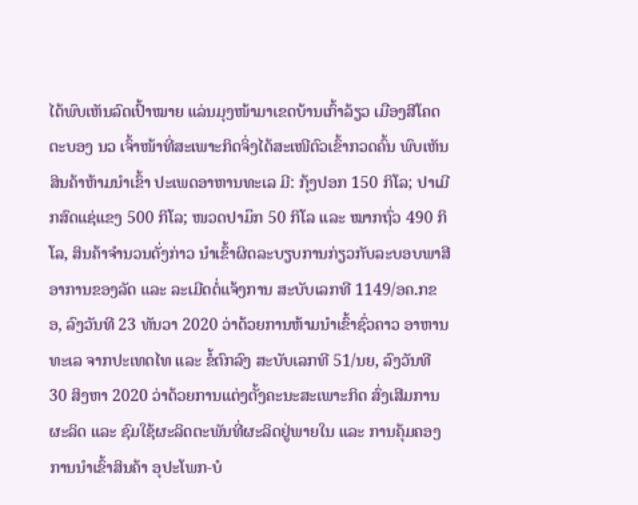ໄດ້ພົບເຫັນລົດເປົ້າໝາຍ ແລ່ນມຸງໜ້າມາເຂດບ້ານເກົ້າລ້ຽວ ເມືອງສີໂຄດຕະບອງ ນວ ເຈົ້າໜ້າທີ່ສະເພາະກິດຈິ່ງໄດ້ສະເໜີຕົວເຂົ້າກວດຄົ້ນ ພົບເຫັນສິນຄ້າຫ້າມນຳເຂົ້າ ປະເພດອາຫານທະເລ ມີ: ກຸ້ງປອກ 150 ກິໂລ; ປາເມີກສົດແຊ່ແຂງ 500 ກິໂລ; ໜວດປາມຶກ 50 ກິໂລ ແລະ ໝາກຖົ່ວ 490 ກິໂລ, ສິນຄ້າຈໍານວນດັ່ງກ່າວ ນໍາເຂົ້າຜິດລະບຽບການກ່ຽວກັບລະບອບພາສີອາການຂອງລັດ ແລະ ລະເມີດຕໍ່ແຈ້ງການ ສະບັບເລກທີ 1149/ອຄ.ກຂອ, ລົງວັນທີ 23 ທັນວາ 2020 ວ່າດ້ວຍການຫ້າມນໍາເຂົ້າຊົ່ວຄາວ ອາຫານທະເລ ຈາກປະເທດໄທ ແລະ ຂໍ້ຕົກລົງ ສະບັບເລກທີ 51/ນຍ, ລົງວັນທີ 30 ສິງຫາ 2020 ວ່າດ້ວຍການແຕ່ງຕັ້ງຄະນະສະເພາະກິດ ສົ່ງເສີມການຜະລິດ ແລະ ຊົມໃຊ້ຜະລິດຕະພັນທີ່ຜະລິດຢູ່ພາຍໃນ ແລະ ການຄຸ້ມຄອງການນໍາເຂົ້າສິນຄ້າ ອຸປະໂພກ-ບໍ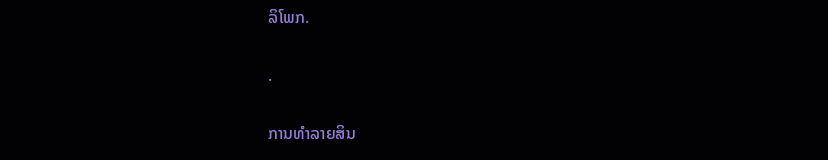ລິໂພກ.

.

ການທໍາລາຍສິນ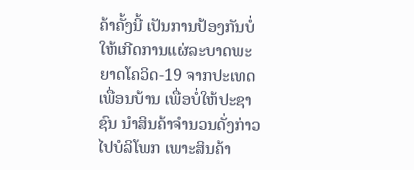ຄ້າຄັ້ງນີ້ ເປັນການປ້ອງກັນບໍ່ໃຫ້ເກີດການແຜ່ລະບາດພະຍາດໂຄວິດ-19 ຈາກປະເທດເພື່ອນບ້ານ ເພື່ອບໍ່ໃຫ້ປະຊາຊົນ ນຳສິນຄ້າຈໍານວນດັ່ງກ່າວ ໄປບໍລິໂພກ ເພາະສິນຄ້າ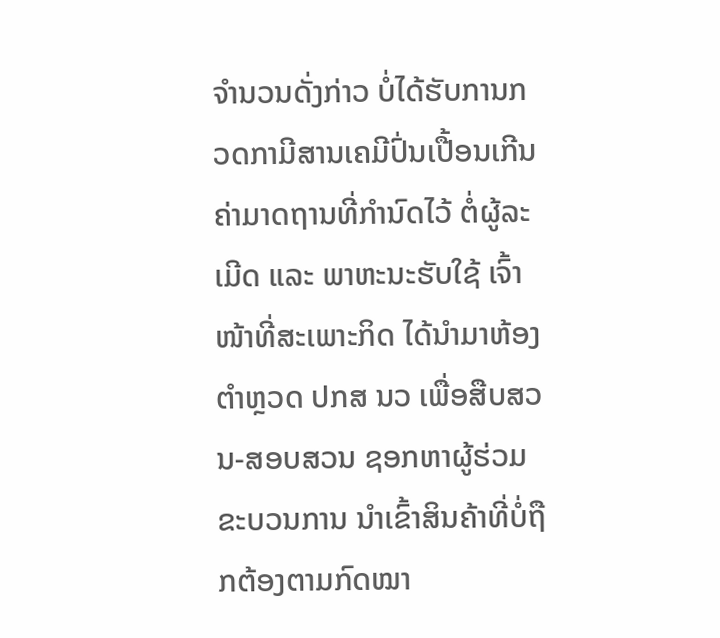ຈໍານວນດັ່ງກ່າວ ບໍ່ໄດ້ຮັບການກວດກາມີສານເຄມີປົ່ນເປື້ອນເກີນຄ່າມາດຖານທີ່ກໍານົດໄວ້ ຕໍ່ຜູ້ລະເມີດ ແລະ ພາຫະນະຮັບໃຊ້ ເຈົ້າໜ້າທີ່ສະເພາະກິດ ໄດ້ນຳມາຫ້ອງຕຳຫຼວດ ປກສ ນວ ເພື່ອສືບສວນ-ສອບສວນ ຊອກຫາຜູ້ຮ່ວມຂະບວນການ ນໍາເຂົ້າສິນຄ້າທີ່ບໍ່ຖືກຕ້ອງຕາມກົດໝາ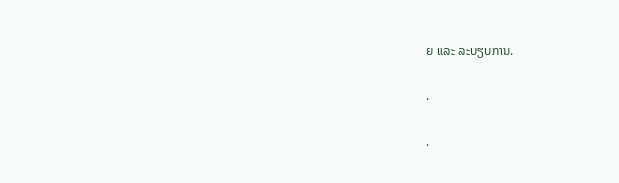ຍ ແລະ ລະບຽບການ.

.

.